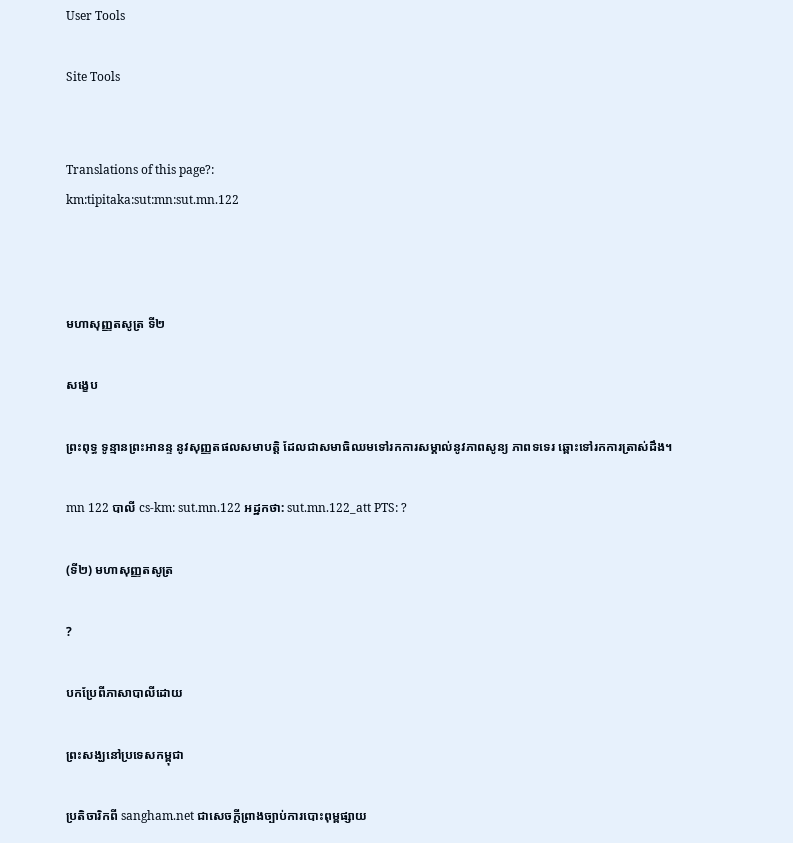User Tools

Site Tools


Translations of this page?:
km:tipitaka:sut:mn:sut.mn.122



មហាសុញ្ញតសូត្រ ទី២

សង្ខេប

ព្រះពុទ្ធ ទូន្មានព្រះអានន្ទ នូវសុញ្ញតផលសមាបត្តិ ដែលជាសមាធិឈមទៅរកការសម្គាល់នូវភាពសូន្យ ភាពទទេរ ឆ្ពោះទៅរកការត្រាស់ដឹង។

mn 122 បាលី cs-km: sut.mn.122 អដ្ឋកថា: sut.mn.122_att PTS: ?

(ទី២) មហាសុញ្ញតសូត្រ

?

បកប្រែពីភាសាបាលីដោយ

ព្រះសង្ឃនៅប្រទេសកម្ពុជា

ប្រតិចារិកពី sangham.net ជាសេចក្តីព្រាងច្បាប់ការបោះពុម្ពផ្សាយ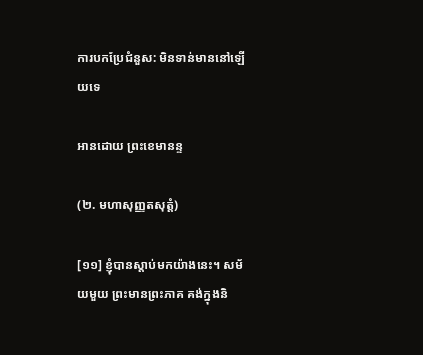ការបកប្រែជំនួស: មិនទាន់មាននៅឡើយទេ

អានដោយ ព្រះខេមានន្ទ

(២. មហាសុញ្ញតសុត្តំ)

[១១] ខ្ញុំបានស្តាប់មកយ៉ាងនេះ។ សម័យមួយ ព្រះមានព្រះភាគ គង់ក្នុងនិ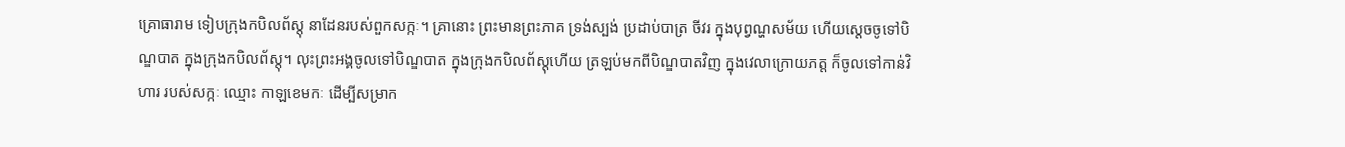គ្រោធារាម ទៀបក្រុងកបិលព័ស្តុ នាដែនរបស់ពួកសក្កៈ។ គ្រានោះ ព្រះមានព្រះភាគ ទ្រង់ស្បង់ ប្រដាប់បាត្រ ចីវរ ក្នុងបុព្វណ្ហសម័យ ហើយស្តេចចូទៅបិណ្ឌបាត ក្នុងក្រុងកបិលព័ស្តុ។ លុះព្រះអង្គចូលទៅបិណ្ឌបាត ក្នុងក្រុងកបិលព័ស្តុហើយ ត្រឡប់មកពីបិណ្ឌបាតវិញ ក្នុងវេលាក្រោយភត្ត ក៏ចូលទៅកាន់វិហារ របស់សក្កៈ ឈ្មោះ កាឡខេមកៈ ដើម្បីសម្រាក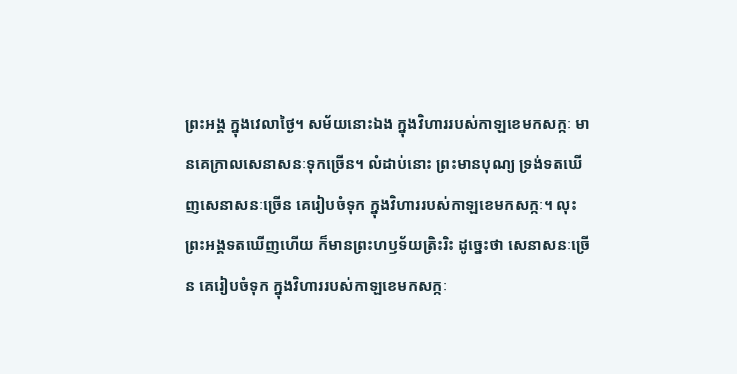ព្រះអង្គ ក្នុងវេលាថ្ងៃ។ សម័យនោះឯង ក្នុងវិហាររបស់កាឡខេមកសក្កៈ មានគេក្រាលសេនាសនៈទុកច្រើន។ លំដាប់នោះ ព្រះមានបុណ្យ ទ្រង់ទតឃើញសេនាសនៈច្រើន គេរៀបចំទុក ក្នុងវិហាររបស់កាឡខេមកសក្កៈ។ លុះព្រះអង្គទតឃើញហើយ ក៏មានព្រះហឫទ័យត្រិះរិះ ដូច្នេះថា សេនាសនៈច្រើន គេរៀបចំទុក ក្នុងវិហាររបស់កាឡខេមកសក្កៈ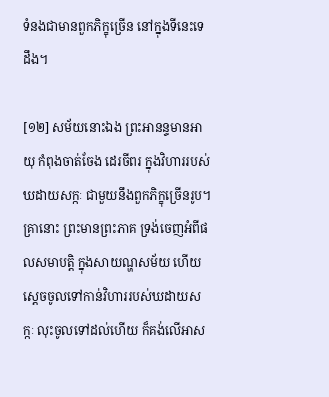ទំនងជាមានពួកភិក្ខុច្រើន នៅក្នុងទីនេះទេដឹង។

[១២] សម័យនោះឯង ព្រះអានន្ទមានអាយុ កំពុងចាត់ចែង ដេរចីពរ ក្នុងវិហាររបស់ ឃដាយសក្កៈ ជាមួយនឹងពួកភិក្ខុច្រើនរូប។ គ្រានោះ ព្រះមានព្រះភាគ ទ្រង់ចេញអំពីផលសមាបត្តិ ក្នុងសាយណ្ហសម័យ ហើយស្តេចចូលទៅកាន់វិហាររបស់ឃដាយសក្កៈ លុះចូលទៅដល់ហើយ ក៏គង់លើអាស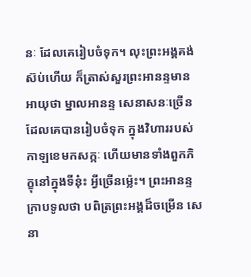នៈ ដែលគេរៀបចំទុក។ លុះព្រះអង្គគង់ស៊ប់ហើយ ក៏ត្រាស់សួរព្រះអានន្ទមានអាយុថា ម្នាលអានន្ទ សេនាសនៈច្រើន ដែលគេបានរៀបចំទុក ក្នុងវិហាររបស់កាឡខេមកសក្កៈ ហើយមានទាំងពួកភិក្ខុនៅក្នុងទីនុ៎ះ អ្វីច្រើនម្ល៉េះ។ ព្រះអានន្ទក្រាបទូលថា បពិត្រព្រះអង្គដ៏ចម្រើន សេនា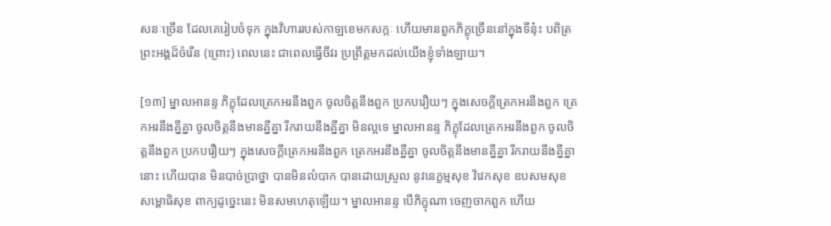សនៈច្រើន ដែលគេរៀបចំទុក ក្នុងវិហាររបស់កាឡខេមកសក្កៈ ហើយមានពួកភិក្ខុច្រើននៅក្នុងទីនុ៎ះ បពិត្រព្រះអង្គដ៏ចំរើន (ព្រោះ) ពេលនេះ ជាពេលធ្វើចីវរ ប្រព្រឹត្តមកដល់យើងខ្ញុំទាំងឡាយ។

[១៣] ម្នាលអានន្ទ ភិក្ខុដែលត្រេកអរនឹងពួក ចូលចិត្តនឹងពួក ប្រកបរឿយៗ ក្នុងសេចក្តីត្រេកអរនឹងពួក ត្រេកអរនឹងគ្នីគ្នា ចូលចិត្តនឹងមានគ្នីគ្នា រីករាយនឹងគ្នីគ្នា មិនល្អទេ ម្នាលអានន្ទ ភិក្ខុដែលត្រេកអរនឹងពួក ចូលចិត្តនឹងពួក ប្រកបរឿយៗ ក្នុងសេចក្តីត្រេកអរនឹងពួក ត្រេកអរនឹងគ្នីគ្នា ចូលចិត្តនឹងមានគ្នីគ្នា រីករាយនឹងគ្នីគ្នានោះ ហើយបាន មិនបាច់ប្រាថ្នា បានមិនលំបាក បានដោយស្រួល នូវនេក្ខម្មសុខ វិវេកសុខ ឧបសមសុខ សម្ពោធិសុខ ពាក្យដូច្នេះនេះ មិនសមហេតុឡើយ។ ម្នាលអានន្ទ បើភិក្ខុណា ចេញចាកពួក ហើយ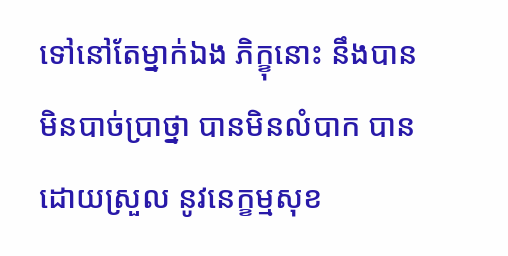ទៅនៅតែម្នាក់ឯង ភិក្ខុនោះ នឹងបាន មិនបាច់ប្រាថ្នា បានមិនលំបាក បានដោយស្រួល នូវនេក្ខម្មសុខ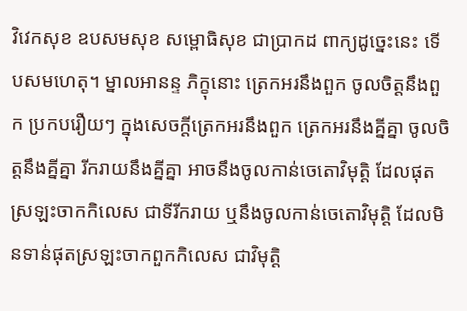វិវេកសុខ ឧបសមសុខ សម្ពោធិសុខ ជាប្រាកដ ពាក្យដូច្នេះនេះ ទើបសមហេតុ។ ម្នាលអានន្ទ ភិក្ខុនោះ ត្រេកអរនឹងពួក ចូលចិត្តនឹងពួក ប្រកបរឿយៗ ក្នុងសេចក្តីត្រេកអរនឹងពួក ត្រេកអរនឹងគ្នីគ្នា ចូលចិត្តនឹងគ្នីគ្នា រីករាយនឹងគ្នីគ្នា អាចនឹងចូលកាន់ចេតោវិមុត្តិ ដែលផុតស្រឡះចាកកិលេស ជាទីរីករាយ ឬនឹងចូលកាន់ចេតោវិមុត្តិ ដែលមិនទាន់ផុតស្រឡះចាកពួកកិលេស ជាវិមុត្តិ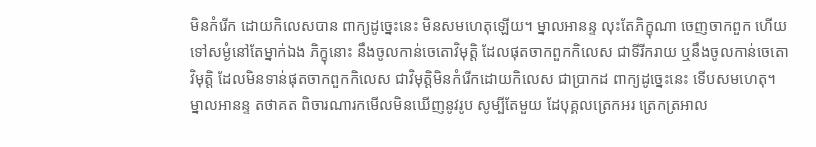មិនកំរើក ដោយកិលេសបាន ពាក្យដូច្នេះនេះ មិនសមហេតុឡើយ។ ម្នាលអានន្ទ លុះតែភិក្ខុណា ចេញចាកពួក ហើយទៅសម្ងំនៅតែម្នាក់ឯង ភិក្ខុនោះ នឹងចូលកាន់ចេតោវិមុត្តិ ដែលផុតចាកពួកកិលេស ជាទីរីករាយ ឬនឹងចូលកាន់ចេតោវិមុត្តិ ដែលមិនទាន់ផុតចាកពួកកិលេស ជាវិមុត្តិមិនកំរើកដោយកិលេស ជាប្រាកដ ពាក្យដូច្នេះនេះ ទើបសមហេតុ។ ម្នាលអានន្ទ តថាគត ពិចារណារកមើលមិនឃើញនូវរូប សូម្បីតែមួយ ដែបុគ្គលត្រេកអរ ត្រេកត្រអាល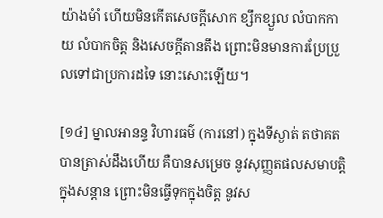យ៉ាងមំាំ ហើយមិនកើតសេចក្តីសោក ខ្សឹកខ្សួល លំបាកកាយ លំបាកចិត្ត និងសេចក្តីតានតឹង ព្រោះមិនមានការប្រែប្រួលទៅជាប្រការដទៃ នោះសោះឡើយ។

[១៤] ម្នាលអានន្ទ វិហារធម៌ (ការនៅ) ក្នុងទីស្ងាត់ តថាគត បានត្រាស់ដឹងហើយ គឺបានសម្រេច នូវសុញ្ញតផលសមាបត្តិក្នុងសន្តាន ព្រោះមិនធ្វើទុកក្នុងចិត្ត នូវស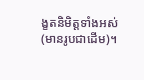ង្ខតនិមិត្តទាំងអស់ (មានរូបជាដើម)។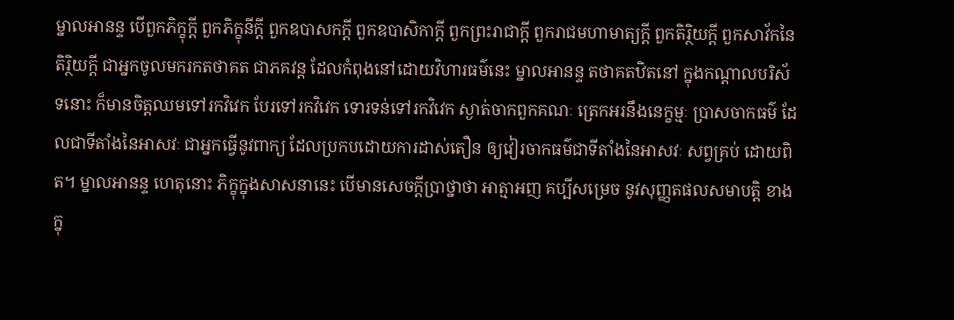ម្នាលអានន្ទ បើពួកភិក្ខុក្តី ពួកភិក្ខុនីក្តី ពួកឧបាសកក្តី ពួកឧបាសិកាក្តី ពួកព្រះរាជាក្តី ពួករាជមហាមាត្យក្តី ពួកតិរ្ថិយក្តី ពួកសាវ័កនៃតិរ្ថិយក្តី ជាអ្នកចូលមករកតថាគត ជាភគវន្ត ដែលកំពុងនៅដោយវិហារធម៌នេះ ម្នាលអានន្ទ តថាគតឋិតនៅ ក្នុងកណ្តាលបរិស័ទនោះ ក៏មានចិត្តឈមទៅរកវិវេក បែរទៅរកវិវេក ទោរទន់ទៅរកវិវេក ស្ងាត់ចាកពួកគណៈ ត្រេកអរនឹងនេក្ខម្មៈ ប្រាសចាកធម៌ ដែលជាទីតាំងនៃអាសវៈ ជាអ្នកធ្វើនូវពាក្យ ដែលប្រកបដោយការដាស់តឿន ឲ្យវៀរចាកធម៌ជាទីតាំងនៃអាសវៈ សព្វគ្រប់ ដោយពិត។ ម្នាលអានន្ទ ហេតុនោះ ភិក្ខុក្នុងសាសនានេះ បើមានសេចក្តីប្រាថ្នាថា អាត្មាអញ គប្បីសម្រេច នូវសុញ្ញតផលសមាបត្តិ ខាងក្នុ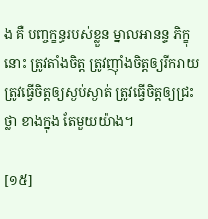ង គឺ បញ្ចក្ខន្ធរបស់ខ្លួន ម្នាលអានន្ទ ភិក្ខុនោះ ត្រូវតាំងចិត្ត ត្រូវញ៉ាំងចិត្តឲ្យរីករាយ ត្រូវធ្វើចិត្តឲ្យស្ងប់ស្ងាត់ ត្រូវធ្វើចិត្តឲ្យជ្រះថ្លា ខាងក្នុង តែមួយយ៉ាង។

[១៥]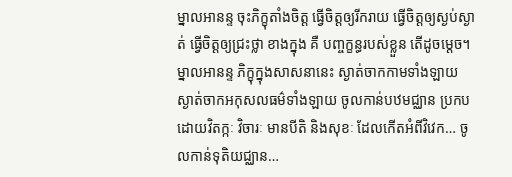ម្នាលអានន្ទ ចុះភិក្ខុតាំងចិត្ត ធ្វើចិត្តឲ្យរីករាយ ធ្វើចិត្តឲ្យស្ងប់ស្ងាត់ ធ្វើចិត្តឲ្យជ្រះថ្លា ខាងក្នុង គឺ បញ្ចក្ខន្ធរបស់ខ្លួន តើដូចម្តេច។ ម្នាលអានន្ទ ភិក្ខុក្នុងសាសនានេះ ស្ងាត់ចាកកាមទាំងឡាយ ស្ងាត់ចាកអកុសលធម៌ទាំងឡាយ ចូលកាន់បឋមជ្ឈាន ប្រកបដោយវិតក្កៈ វិចារៈ មានបីតិ និងសុខៈ ដែលកើតអំពីវិវេក… ចូលកាន់ទុតិយជ្ឈាន…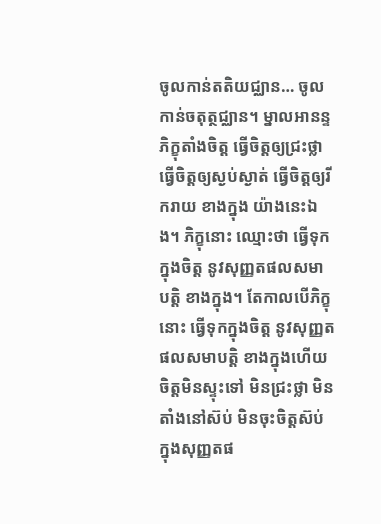ចូលកាន់តតិយជ្ឈាន… ចូលកាន់ចតុត្ថជ្ឈាន។ ម្នាលអានន្ទ ភិក្ខុតាំងចិត្ត ធ្វើចិត្តឲ្យជ្រះថ្លា ធ្វើចិត្តឲ្យស្ងប់ស្ងាត់ ធ្វើចិត្តឲ្យរីករាយ ខាងក្នុង យ៉ាងនេះឯង។ ភិក្ខុនោះ ឈ្មោះថា ធ្វើទុកក្នុងចិត្ត នូវសុញ្ញតផលសមាបត្តិ ខាងក្នុង។ តែកាលបើភិក្ខុនោះ ធ្វើទុកក្នុងចិត្ត នូវសុញ្ញតផលសមាបត្តិ ខាងក្នុងហើយ ចិត្តមិនស្ទុះទៅ មិនជ្រះថ្លា មិនតាំងនៅស៊ប់ មិនចុះចិត្តស៊ប់ ក្នុងសុញ្ញតផ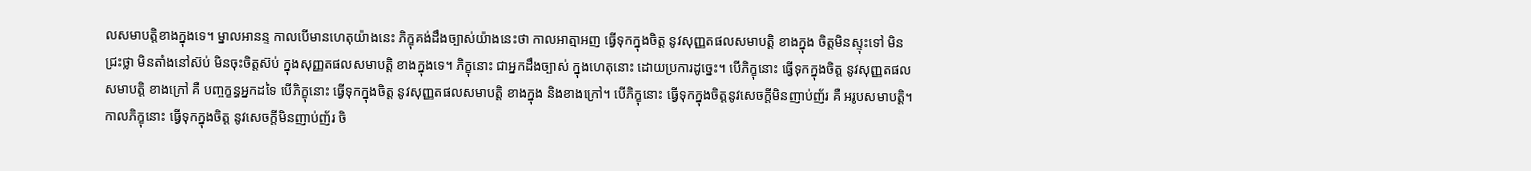លសមាបត្តិខាងក្នុងទេ។ ម្នាលអានន្ទ កាលបើមានហេតុយ៉ាងនេះ ភិក្ខុគង់ដឹងច្បាស់យ៉ាងនេះថា កាលអាត្មាអញ ធ្វើទុកក្នុងចិត្ត នូវសុញ្ញតផលសមាបត្តិ ខាងក្នុង ចិត្តមិនស្ទុះទៅ មិនជ្រះថ្លា មិនតាំងនៅស៊ប់ មិនចុះចិត្តស៊ប់ ក្នុងសុញ្ញតផលសមាបត្តិ ខាងក្នុងទេ។ ភិក្ខុនោះ ជាអ្នកដឹងច្បាស់ ក្នុងហេតុនោះ ដោយប្រការដូច្នេះ។ បើភិក្ខុនោះ ធ្វើទុកក្នុងចិត្ត នូវសុញ្ញតផលសមាបត្តិ ខាងក្រៅ គឺ បញ្ចក្ខន្ធអ្នកដទៃ បើភិក្ខុនោះ ធ្វើទុកក្នុងចិត្ត នូវសុញ្ញតផលសមាបត្តិ ខាងក្នុង និងខាងក្រៅ។ បើភិក្ខុនោះ ធ្វើទុកក្នុងចិត្តនូវសេចក្តីមិនញាប់ញ័រ គឺ អរូបសមាបត្តិ។ កាលភិក្ខុនោះ ធ្វើទុកក្នុងចិត្ត នូវសេចក្តីមិនញាប់ញ័រ ចិ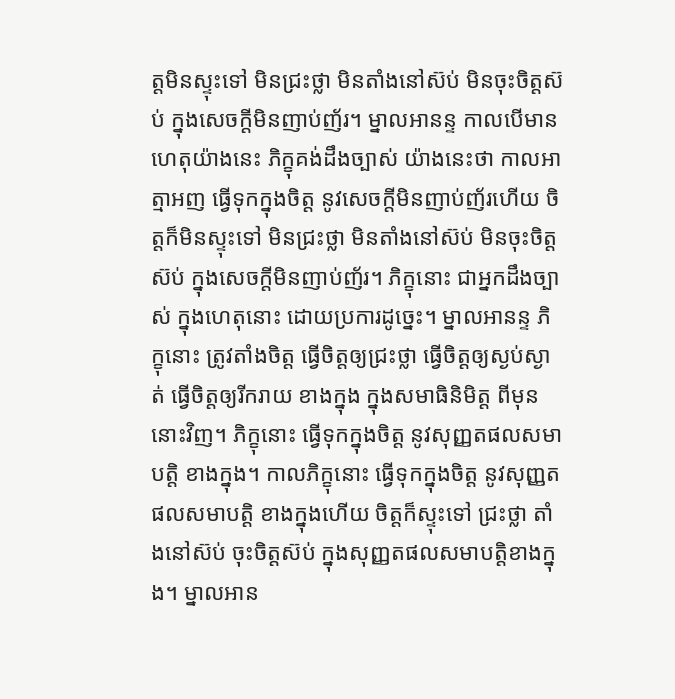ត្តមិនស្ទុះទៅ មិនជ្រះថ្លា មិនតាំងនៅស៊ប់ មិនចុះចិត្តស៊ប់ ក្នុងសេចក្តីមិនញាប់ញ័រ។ ម្នាលអានន្ទ កាលបើមានហេតុយ៉ាងនេះ ភិក្ខុគង់ដឹងច្បាស់ យ៉ាងនេះថា កាលអាត្មាអញ ធ្វើទុកក្នុងចិត្ត នូវសេចក្តីមិនញាប់ញ័រហើយ ចិត្តក៏មិនស្ទុះទៅ មិនជ្រះថ្លា មិនតាំងនៅស៊ប់ មិនចុះចិត្តស៊ប់ ក្នុងសេចក្តីមិនញាប់ញ័រ។ ភិក្ខុនោះ ជាអ្នកដឹងច្បាស់ ក្នុងហេតុនោះ ដោយប្រការដូច្នេះ។ ម្នាលអានន្ទ ភិក្ខុនោះ ត្រូវតាំងចិត្ត ធ្វើចិត្តឲ្យជ្រះថ្លា ធ្វើចិត្តឲ្យស្ងប់ស្ងាត់ ធ្វើចិត្តឲ្យរីករាយ ខាងក្នុង ក្នុងសមាធិនិមិត្ត ពីមុននោះវិញ។ ភិក្ខុនោះ ធ្វើទុកក្នុងចិត្ត នូវសុញ្ញតផលសមាបត្តិ ខាងក្នុង។ កាលភិក្ខុនោះ ធ្វើទុកក្នុងចិត្ត នូវសុញ្ញតផលសមាបត្តិ ខាងក្នុងហើយ ចិត្តក៏ស្ទុះទៅ ជ្រះថ្លា តាំងនៅស៊ប់ ចុះចិត្តស៊ប់ ក្នុងសុញ្ញតផលសមាបត្តិខាងក្នុង។ ម្នាលអាន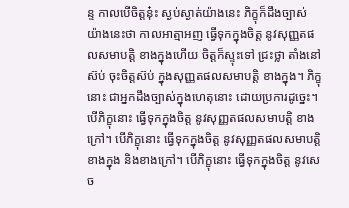ន្ទ កាលបើចិត្តនុ៎ះ ស្ងប់ស្ងាត់យ៉ាងនេះ ភិក្ខុក៏ដឹងច្បាស់ យ៉ាងនេះថា កាលអាត្មាអញ ធ្វើទុកក្នុងចិត្ត នូវសុញ្ញតផលសមាបត្តិ ខាងក្នុងហើយ ចិត្តក៏ស្ទុះទៅ ជ្រះថ្លា តាំងនៅស៊ប់ ចុះចិត្តស៊ប់ ក្នុងសុញ្ញតផលសមាបត្តិ ខាងក្នុង។ ភិក្ខុនោះ ជាអ្នកដឹងច្បាស់ក្នុងហេតុនោះ ដោយប្រការដូច្នេះ។ បើភិក្ខុនោះ ធ្វើទុកក្នុងចិត្ត នូវសុញ្ញតផលសមាបត្តិ ខាងក្រៅ។ បើភិក្ខុនោះ ធ្វើទុកក្នុងចិត្ត នូវសុញ្ញតផលសមាបត្តិ ខាងក្នុង និងខាងក្រៅ។ បើភិក្ខុនោះ ធ្វើទុកក្នុងចិត្ត នូវសេច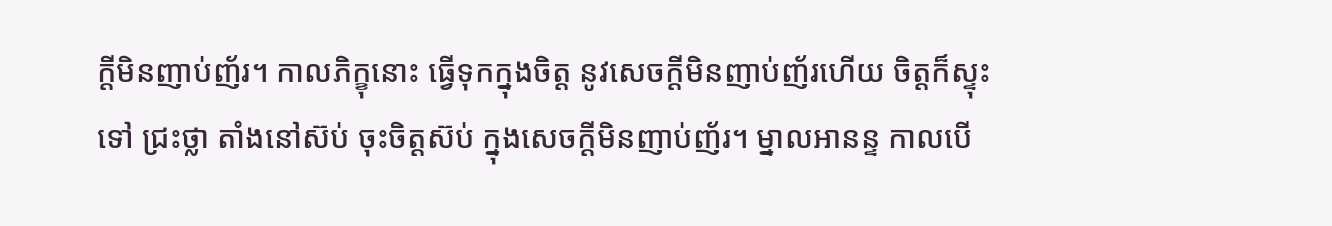ក្តីមិនញាប់ញ័រ។ កាលភិក្ខុនោះ ធ្វើទុកក្នុងចិត្ត នូវសេចក្តីមិនញាប់ញ័រហើយ ចិត្តក៏ស្ទុះទៅ ជ្រះថ្លា តាំងនៅស៊ប់ ចុះចិត្តស៊ប់ ក្នុងសេចក្តីមិនញាប់ញ័រ។ ម្នាលអានន្ទ កាលបើ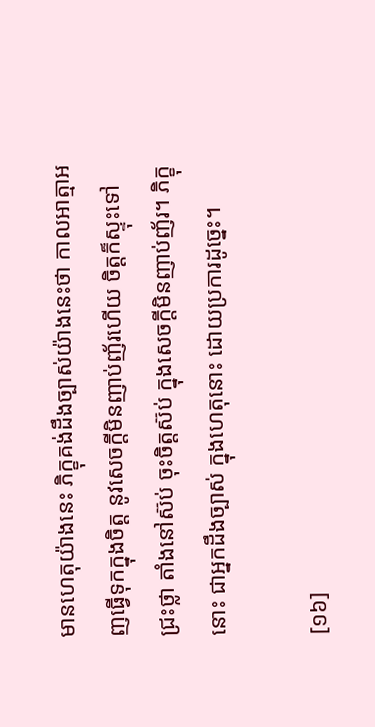មានហេតុយ៉ាងនេះ ភិក្ខុគង់ដឹងច្បាស់យ៉ាងនេះថា កាលអាត្មាអញធ្វើទុកក្នុងចិត្ត នូវសេចក្តីមិនញាប់ញ័រហើយ ចិត្តក៏ស្ទុះទៅ ជ្រះថ្លា តាំងនៅស៊ប់ ចុះចិត្តស៊ប់ ក្នុងសេចក្តីមិនញាប់ញ័រ។ ភិក្ខុនោះ ជាអ្នកដឹងច្បាស់ ក្នុងហេតុនោះ ដោយប្រការដូច្នេះ។

[១៦]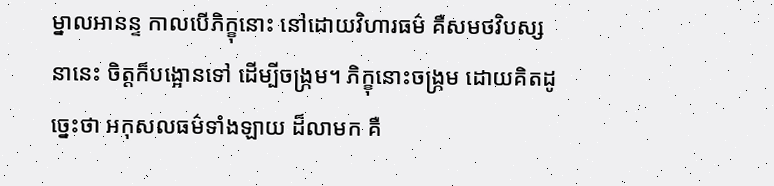ម្នាលអានន្ទ កាលបើភិក្ខុនោះ នៅដោយវិហារធម៌ គឺសមថវិបស្សនានេះ ចិត្តក៏បង្អោនទៅ ដើម្បីចង្ក្រម។ ភិក្ខុនោះចង្ក្រម ដោយគិតដូច្នេះថា អកុសលធម៌ទាំងឡាយ ដ៏លាមក គឺ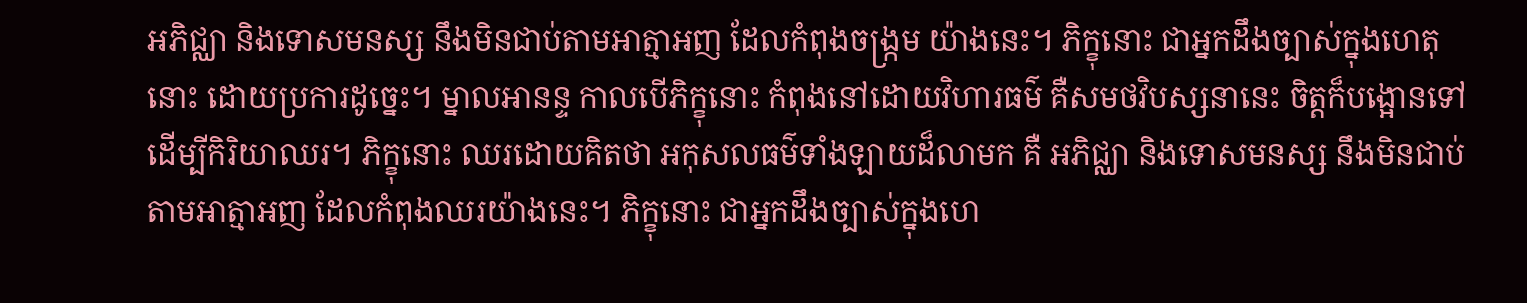អភិជ្ឈា និងទោសមនស្ស នឹងមិនជាប់តាមអាត្មាអញ ដែលកំពុងចង្ក្រម យ៉ាងនេះ។ ភិក្ខុនោះ ជាអ្នកដឹងច្បាស់ក្នុងហេតុនោះ ដោយប្រការដូច្នេះ។ ម្នាលអានន្ទ កាលបើភិក្ខុនោះ កំពុងនៅដោយវិហារធម៌ គឺសមថវិបស្សនានេះ ចិត្តក៏បង្អោនទៅដើម្បីកិរិយាឈរ។ ភិក្ខុនោះ ឈរដោយគិតថា អកុសលធម៌ទាំងឡាយដ៏លាមក គឺ អភិជ្ឈា និងទោសមនស្ស នឹងមិនជាប់តាមអាត្មាអញ ដែលកំពុងឈរយ៉ាងនេះ។ ភិក្ខុនោះ ជាអ្នកដឹងច្បាស់ក្នុងហេ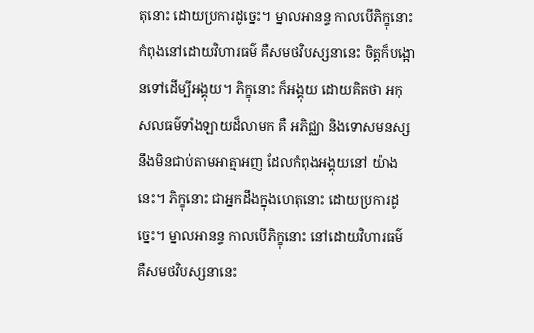តុនោះ ដោយប្រការដូច្នេះ។ ម្នាលអានន្ទ កាលបើភិក្ខុនោះ កំពុងនៅដោយវិហារធម៌ គឺសមថវិបស្សនានេះ ចិត្តក៏បង្អោនទៅដើម្បីអង្គុយ។ ភិក្ខុនោះ ក៏អង្គុយ ដោយគិតថា អកុសលធម៌ទាំងឡាយដ៏លាមក គឺ អភិជ្ឈា និងទោសមនស្ស នឹងមិនជាប់តាមអាត្មាអញ ដែលកំពុងអង្គុយនៅ យ៉ាងនេះ។ ភិក្ខុនោះ ជាអ្នកដឹងក្នុងហេតុនោះ ដោយប្រការដូច្នេះ។ ម្នាលអានន្ទ កាលបើភិក្ខុនោះ នៅដោយវិហារធម៌ គឺសមថវិបស្សនានេះ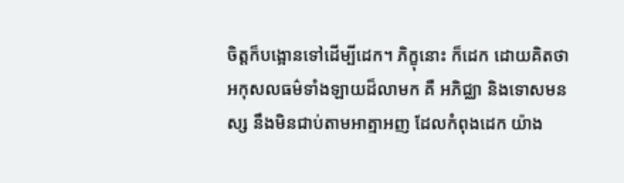ចិត្តក៏បង្អោនទៅដើម្បីដេក។ ភិក្ខុនោះ ក៏ដេក ដោយគិតថា អកុសលធម៌ទាំងឡាយដ៏លាមក គឺ អភិជ្ឈា និងទោសមនស្ស នឹងមិនជាប់តាមអាត្មាអញ ដែលកំពុងដេក យ៉ាង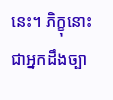នេះ។ ភិក្ខុនោះ ជាអ្នកដឹងច្បា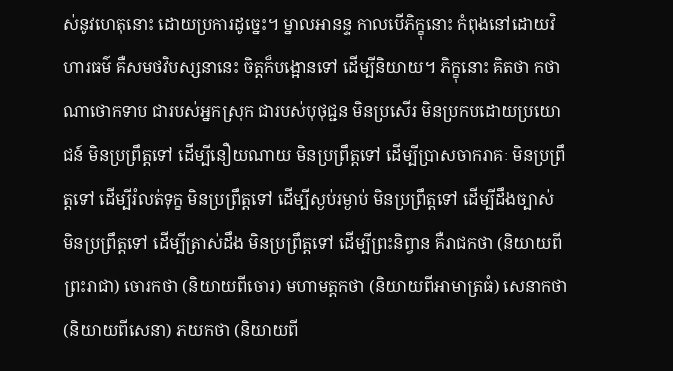ស់នូវហេតុនោះ ដោយប្រការដូច្នេះ។ ម្នាលអានន្ទ កាលបើភិក្ខុនោះ កំពុងនៅដោយវិហារធម៌ គឺសមថវិបស្សនានេះ ចិត្តក៏បង្អោនទៅ ដើម្បីនិយាយ។ ភិក្ខុនោះ គិតថា កថាណាថោកទាប ជារបស់អ្នកស្រុក ជារបស់បុថុជ្ជន មិនប្រសើរ មិនប្រកបដោយប្រយោជន៍ មិនប្រព្រឹត្តទៅ ដើម្បីនឿយណាយ មិនប្រព្រឹត្តទៅ ដើម្បីប្រាសចាករាគៈ មិនប្រព្រឹត្តទៅ ដើម្បីរំលត់ទុក្ខ មិនប្រព្រឹត្តទៅ ដើម្បីស្ងប់រម្ងាប់ មិនប្រព្រឹត្តទៅ ដើម្បីដឹងច្បាស់ មិនប្រព្រឹត្តទៅ ដើម្បីត្រាស់ដឹង មិនប្រព្រឹត្តទៅ ដើម្បីព្រះនិព្វាន គឺរាជកថា (និយាយពីព្រះរាជា) ចោរកថា (និយាយពីចោរ) មហាមត្តកថា (និយាយពីអាមាត្រធំ) សេនាកថា (និយាយពីសេនា) ភយកថា (និយាយពី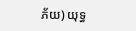ភ័យ) យុទ្ធ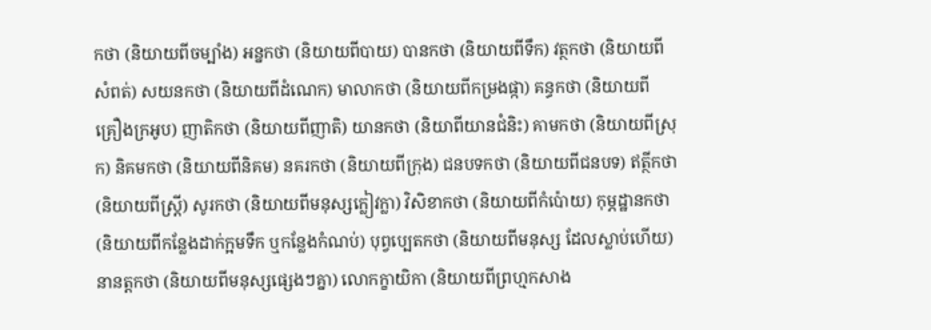កថា (និយាយពីចម្បាំង) អន្នកថា (និយាយពីបាយ) បានកថា (និយាយពីទឹក) វត្ថកថា (និយាយពីសំពត់) សយនកថា (និយាយពីដំណេក) មាលាកថា (និយាយពីកម្រងផ្កា) គន្ធកថា (និយាយពីគ្រឿងក្រអូប) ញាតិកថា (និយាយពីញាតិ) យានកថា (និយាពីយានជំនិះ) គាមកថា (និយាយពីស្រុក) និគមកថា (និយាយពីនិគម) នគរកថា (និយាយពីក្រុង) ជនបទកថា (និយាយពីជនបទ) ឥត្ថីកថា (និយាយពីស្ត្រី) សូរកថា (និយាយពីមនុស្សក្លៀវក្លា) វិសិខាកថា (និយាយពីកំប៉ោយ) កុម្ភដ្ឋានកថា (និយាយពីកន្លែងដាក់ក្អមទឹក ឬកន្លែងកំណប់) បុព្វប្បេតកថា (និយាយពីមនុស្ស ដែលស្លាប់ហើយ) នានត្តកថា (និយាយពីមនុស្សផ្សេងៗគ្នា) លោកក្ខាយិកា (និយាយពីព្រហ្មកសាង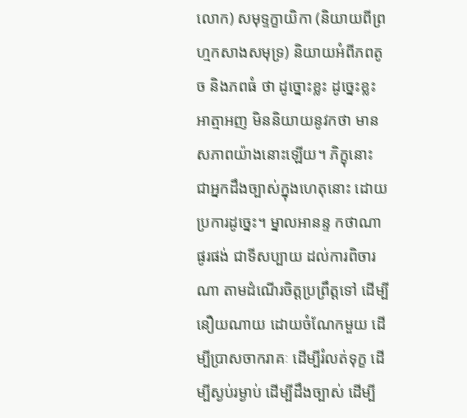លោក) សមុទ្ទក្ខាយិកា (និយាយពីព្រហ្មកសាងសមុទ្រ) និយាយអំពីភពតូច និងភពធំ ថា ដូច្នោះខ្លះ ដូច្នេះខ្លះ អាត្មាអញ មិននិយាយនូវកថា មានសភាពយ៉ាងនោះឡើយ។ ភិក្ខុនោះ ជាអ្នកដឹងច្បាស់ក្នុងហេតុនោះ ដោយប្រការដូច្នេះ។ ម្នាលអានន្ទ កថាណាផូរផង់ ជាទីសប្បាយ ដល់ការពិចារណា តាមដំណើរចិត្តប្រព្រឹត្តទៅ ដើម្បីនឿយណាយ ដោយចំណែកមួយ ដើម្បីប្រាសចាករាគៈ ដើម្បីរំលត់ទុក្ខ ដើម្បីស្ងប់រម្ងាប់ ដើម្បីដឹងច្បាស់ ដើម្បី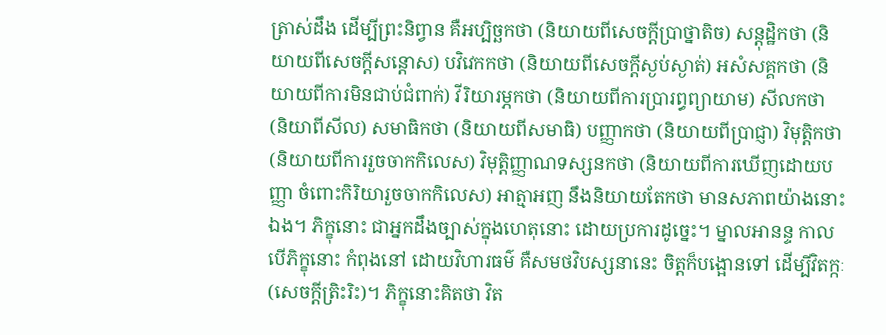ត្រាស់ដឹង ដើម្បីព្រះនិព្វាន គឺអប្បិច្ឆកថា (និយាយពីសេចក្តីប្រាថ្នាតិច) សន្តុដ្ឋិកថា (និយាយពីសេចក្តីសន្តោស) បវិវេកកថា (និយាយពីសេចក្តីស្ងប់ស្ងាត់) អសំសគ្គកថា (និយាយពីការមិនជាប់ជំពាក់) វីរិយារម្ភកថា (និយាយពីការប្រារព្ធព្យាយាម) សីលកថា (និយាពីសីល) សមាធិកថា (និយាយពីសមាធិ) បញ្ញាកថា (និយាយពីប្រាជ្ញា) វិមុត្តិកថា (និយាយពីការរួចចាកកិលេស) វិមុត្តិញ្ញាណទស្សនកថា (និយាយពីការឃើញដោយបញ្ញា ចំពោះកិរិយារួចចាកកិលេស) អាត្មាអញ នឹងនិយាយតែកថា មានសភាពយ៉ាងនោះឯង។ ភិក្ខុនោះ ជាអ្នកដឹងច្បាស់ក្នុងហេតុនោះ ដោយប្រការដូច្នេះ។ ម្នាលអានន្ទ កាលបើភិក្ខុនោះ កំពុងនៅ ដោយវិហារធម៌ គឺសមថវិបស្សនានេះ ចិត្តក៏បង្អោនទៅ ដើម្បីវិតក្កៈ (សេចក្តីត្រិះរិះ)។ ភិក្ខុនោះគិតថា វិត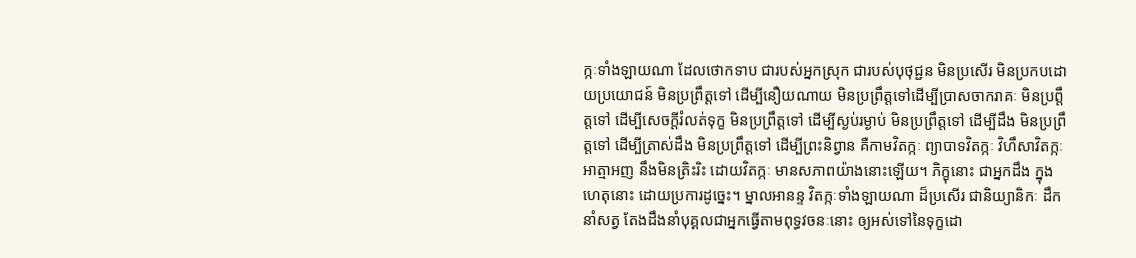ក្កៈទាំងឡាយណា ដែលថោកទាប ជារបស់អ្នកស្រុក ជារបស់បុថុជ្ជន មិនប្រសើរ មិនប្រកបដោយប្រយោជន៍ មិនប្រព្រឹត្តទៅ ដើម្បីនឿយណាយ មិនប្រព្រឹត្តទៅដើម្បីប្រាសចាករាគៈ មិនប្រព្តឹត្តទៅ ដើម្បីសេចក្តីរំលត់ទុក្ខ មិនប្រព្រឹត្តទៅ ដើម្បីស្ងប់រម្ងាប់ មិនប្រព្រឹត្តទៅ ដើម្បីដឹង មិនប្រព្រឹត្តទៅ ដើម្បីត្រាស់ដឹង មិនប្រព្រឹត្តទៅ ដើម្បីព្រះនិព្វាន គឺកាមវិតក្កៈ ព្យាបាទវិតក្កៈ វិហឹសាវិតក្កៈ អាត្មាអញ នឹងមិនត្រិះរិះ ដោយវិតក្កៈ មានសភាពយ៉ាងនោះឡើយ។ ភិក្ខុនោះ ជាអ្នកដឹង ក្នុងហេតុនោះ ដោយប្រការដូច្នេះ។ ម្នាលអានន្ទ វិតក្កៈទាំងឡាយណា ដ៏ប្រសើរ ជានិយ្យានិកៈ ដឹកនាំសត្វ តែងដឹងនាំបុគ្គលជាអ្នកធ្វើតាមពុទ្ធវចនៈនោះ ឲ្យអស់ទៅនៃទុក្ខដោ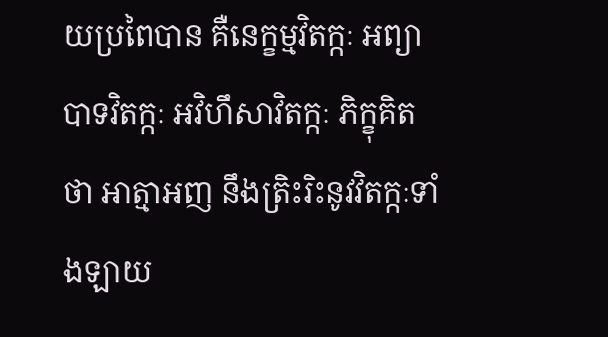យប្រពៃបាន គឺនេក្ខម្មវិតក្កៈ អព្យាបាទវិតក្កៈ អវិហឹសាវិតក្កៈ ភិក្ខុគិតថា អាត្មាអញ នឹងត្រិះរិះនូវវិតក្កៈទាំងឡាយ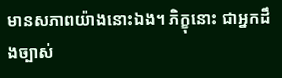មានសភាពយ៉ាងនោះឯង។ ភិក្ខុនោះ ជាអ្នកដឹងច្បាស់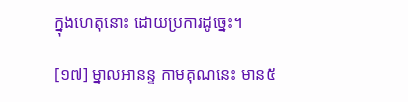ក្នុងហេតុនោះ ដោយប្រការដូច្នេះ។

[១៧] ម្នាលអានន្ទ កាមគុណនេះ មាន៥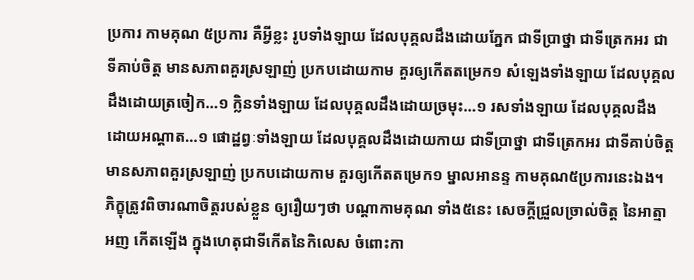ប្រការ កាមគុណ ៥ប្រការ គឺអ្វីខ្លះ រូបទាំងឡាយ ដែលបុគ្គលដឹងដោយភ្នែក ជាទីប្រាថ្នា ជាទីត្រេកអរ ជាទីគាប់ចិត្ត មានសភាពគួរស្រឡាញ់ ប្រកបដោយកាម គួរឲ្យកើតតម្រេក១ សំឡេងទាំងឡាយ ដែលបុគ្គលដឹងដោយត្រចៀក…១ ក្លិនទាំងឡាយ ដែលបុគ្គលដឹងដោយច្រមុះ…១ រសទាំងឡាយ ដែលបុគ្គលដឹងដោយអណ្តាត…១ ផោដ្ឋព្វៈទាំងឡាយ ដែលបុគ្គលដឹងដោយកាយ ជាទីប្រាថ្នា ជាទីត្រេកអរ ជាទីគាប់ចិត្ត មានសភាពគួរស្រឡាញ់ ប្រកបដោយកាម គួរឲ្យកើតតម្រេក១ ម្នាលអានន្ទ កាមគុណ៥ប្រការនេះឯង។ ភិក្ខុត្រូវពិចារណាចិត្តរបស់ខ្លួន ឲ្យរឿយៗថា បណ្តាកាមគុណ ទាំង៥នេះ សេចក្តីជ្រួលច្រាល់ចិត្ត នៃអាត្មាអញ កើតឡើង ក្នុងហេតុជាទីកើតនៃកិលេស ចំពោះកា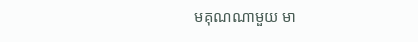មគុណណាមួយ មា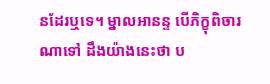នដែរឬទេ។ ម្នាលអានន្ទ បើភិក្ខុពិចារណាទៅ ដឹងយ៉ាងនេះថា ប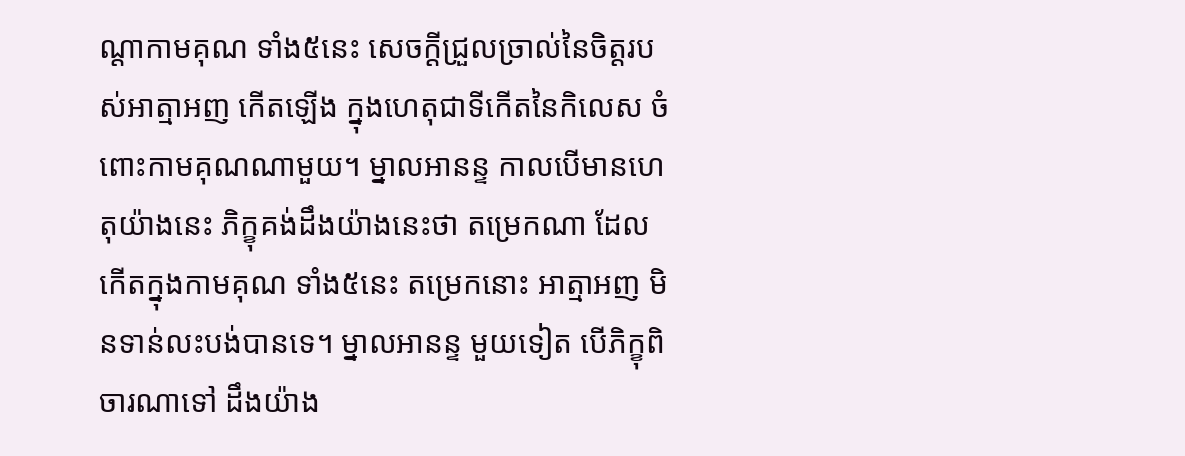ណ្តាកាមគុណ ទាំង៥នេះ សេចក្តីជ្រួលច្រាល់នៃចិត្តរបស់អាត្មាអញ កើតឡើង ក្នុងហេតុជាទីកើតនៃកិលេស ចំពោះកាមគុណណាមួយ។ ម្នាលអានន្ទ កាលបើមានហេតុយ៉ាងនេះ ភិក្ខុគង់ដឹងយ៉ាងនេះថា តម្រេកណា ដែលកើតក្នុងកាមគុណ ទាំង៥នេះ តម្រេកនោះ អាត្មាអញ មិនទាន់លះបង់បានទេ។ ម្នាលអានន្ទ មួយទៀត បើភិក្ខុពិចារណាទៅ ដឹងយ៉ាង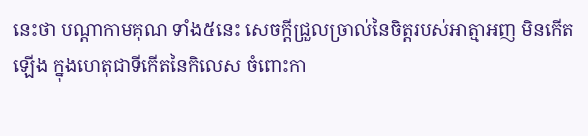នេះថា បណ្តាកាមគុណ ទាំង៥នេះ សេចក្តីជ្រួលច្រាល់នៃចិត្តរបស់អាត្មាអញ មិនកើតឡើង ក្នុងហេតុជាទីកើតនៃកិលេស ចំពោះកា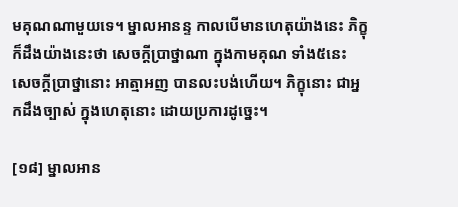មគុណណាមួយទេ។ ម្នាលអានន្ទ កាលបើមានហេតុយ៉ាងនេះ ភិក្ខុក៏ដឹងយ៉ាងនេះថា សេចក្តីប្រាថ្នាណា ក្នុងកាមគុណ ទាំង៥នេះ សេចក្តីប្រាថ្នានោះ អាត្មាអញ បានលះបង់ហើយ។ ភិក្ខុនោះ ជាអ្នកដឹងច្បាស់ ក្នុងហេតុនោះ ដោយប្រការដូច្នេះ។

[១៨] ម្នាលអាន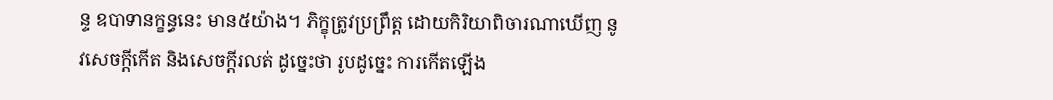ន្ទ ឧបាទានក្ខន្ធនេះ មាន៥យ៉ាង។ ភិក្ខុត្រូវប្រព្រឹត្ត ដោយកិរិយាពិចារណាឃើញ នូវសេចក្តីកើត និងសេចក្តីរលត់ ដូច្នេះថា រូបដូច្នេះ ការកើតឡើង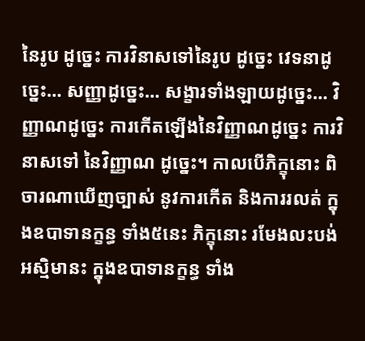នៃរូប ដូច្នេះ ការវិនាសទៅនៃរូប ដូច្នេះ វេទនាដូច្នេះ… សញ្ញាដូច្នេះ… សង្ខារទាំងឡាយដូច្នេះ… វិញ្ញាណដូច្នេះ ការកើតឡើងនៃវិញ្ញាណដូច្នេះ ការវិនាសទៅ នៃវិញ្ញាណ ដូច្នេះ។ កាលបើភិក្ខុនោះ ពិចារណាឃើញច្បាស់ នូវការកើត និងការរលត់ ក្នុងឧបាទានក្ខន្ធ ទាំង៥នេះ ភិក្ខុនោះ រមែងលះបង់អស្មិមានះ ក្នុងឧបាទានក្ខន្ធ ទាំង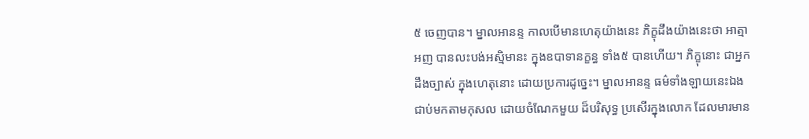៥ ចេញបាន។ ម្នាលអានន្ទ កាលបើមានហេតុយ៉ាងនេះ ភិក្ខុដឹងយ៉ាងនេះថា អាត្មាអញ បានលះបង់អស្មិមានះ ក្នុងឧបាទានក្ខន្ធ ទាំង៥ បានហើយ។ ភិក្ខុនោះ ជាអ្នកដឹងច្បាស់ ក្នុងហេតុនោះ ដោយប្រការដូច្នេះ។ ម្នាលអានន្ទ ធម៌ទាំងឡាយនេះឯង ជាប់មកតាមកុសល ដោយចំណែកមួយ ដ៏បរិសុទ្ធ ប្រសើរក្នុងលោក ដែលមារមាន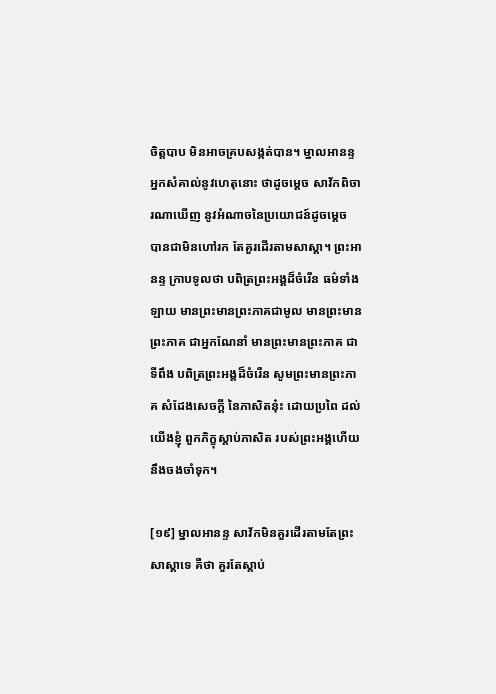ចិត្តបាប មិនអាចគ្របសង្កត់បាន។ ម្នាលអានន្ទ អ្នកសំគាល់នូវហេតុនោះ ថាដូចម្តេច សាវ័កពិចារណាឃើញ នូវអំណាចនៃប្រយោជន៍ដូចម្តេច បានជាមិនហៅរក តែគួរដើរតាមសាស្តា។ ព្រះអានន្ទ ក្រាបទូលថា បពិត្រព្រះអង្គដ៏ចំរើន ធម៌ទាំងឡាយ មានព្រះមានព្រះភាគជាមូល មានព្រះមានព្រះភាគ ជាអ្នកណែនាំ មានព្រះមានព្រះភាគ ជាទីពឹង បពិត្រព្រះអង្គដ៏ចំរើន សូមព្រះមានព្រះភាគ សំដែងសេចក្តី នៃភាសិតនុ៎ះ ដោយប្រពៃ ដល់យើងខ្ញុំ ពួកភិក្ខុស្តាប់ភាសិត របស់ព្រះអង្គហើយ នឹងចងចាំទុក។

[១៩] ម្នាលអានន្ទ សាវ័កមិនគួរដើរតាមតែព្រះសាស្តាទេ គឺថា គួរតែស្តាប់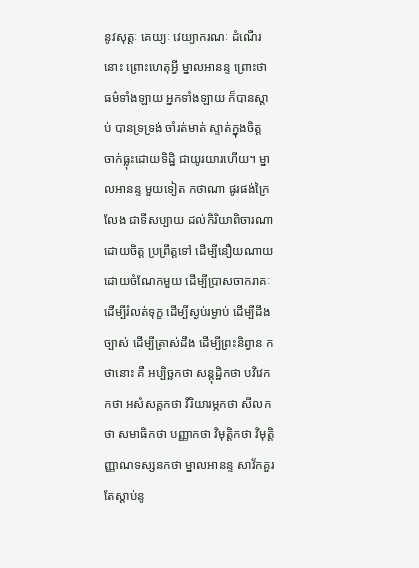នូវសុត្តៈ គេយ្យៈ វេយ្យាករណៈ ដំណើរនោះ ព្រោះហេតុអ្វី ម្នាលអានន្ទ ព្រោះថា ធម៌ទាំងឡាយ អ្នកទាំងឡាយ ក៏បានស្តាប់ បានទ្រទ្រង់ ចាំរត់មាត់ ស្ទាត់ក្នុងចិត្ត ចាក់ធ្លុះដោយទិដ្ឋិ ជាយូរយារហើយ។ ម្នាលអានន្ទ មួយទៀត កថាណា ផូរផង់ក្រៃលែង ជាទីសប្បាយ ដល់កិរិយាពិចារណាដោយចិត្ត ប្រព្រឹត្តទៅ ដើម្បីនឿយណាយ ដោយចំណែកមួយ ដើម្បីប្រាសចាករាគៈ ដើម្បីរំលត់ទុក្ខ ដើម្បីស្ងប់រម្ងាប់ ដើម្បីដឹងច្បាស់ ដើម្បីត្រាស់ដឹង ដើម្បីព្រះនិព្វាន កថានោះ គឺ អប្បិច្ឆកថា សន្តុដ្ឋិកថា បវិវេកកថា អសំសគ្គកថា វីរិយារម្ភកថា សីលកថា សមាធិកថា បញ្ញាកថា វិមុត្តិកថា វិមុត្តិញ្ញាណទស្សនកថា ម្នាលអានន្ទ សាវ័កគួរតែស្តាប់នូ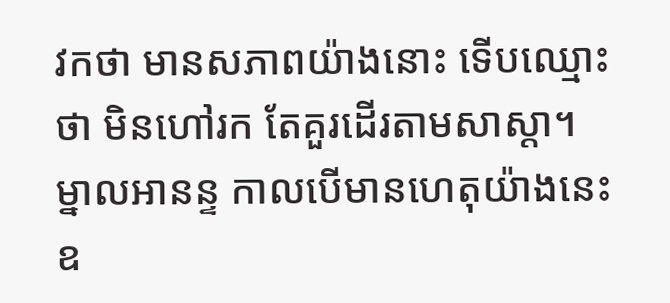វកថា មានសភាពយ៉ាងនោះ ទើបឈ្មោះថា មិនហៅរក តែគួរដើរតាមសាស្តា។ ម្នាលអានន្ទ កាលបើមានហេតុយ៉ាងនេះ ឧ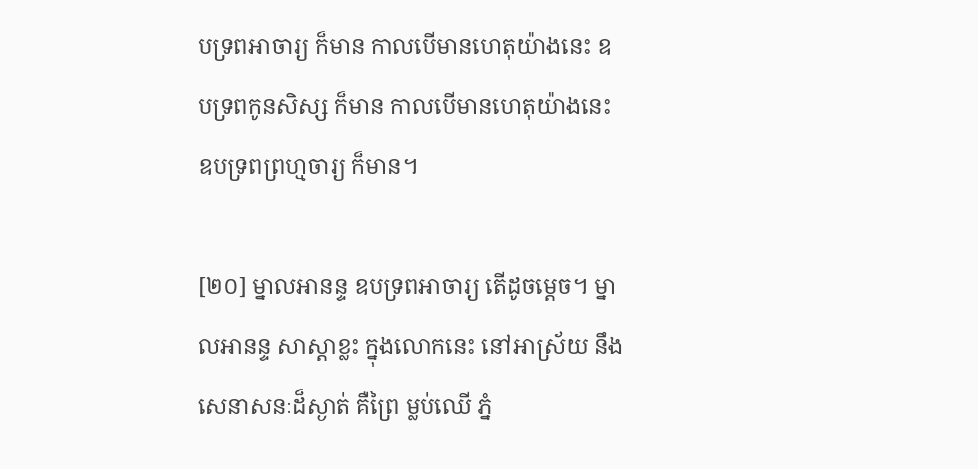បទ្រពអាចារ្យ ក៏មាន កាលបើមានហេតុយ៉ាងនេះ ឧបទ្រពកូនសិស្ស ក៏មាន កាលបើមានហេតុយ៉ាងនេះ ឧបទ្រពព្រហ្មចារ្យ ក៏មាន។

[២០] ម្នាលអានន្ទ ឧបទ្រពអាចារ្យ តើដូចម្តេច។ ម្នាលអានន្ទ សាស្តាខ្លះ ក្នុងលោកនេះ នៅអាស្រ័យ នឹងសេនាសនៈដ៏ស្ងាត់ គឺព្រៃ ម្លប់ឈើ ភ្នំ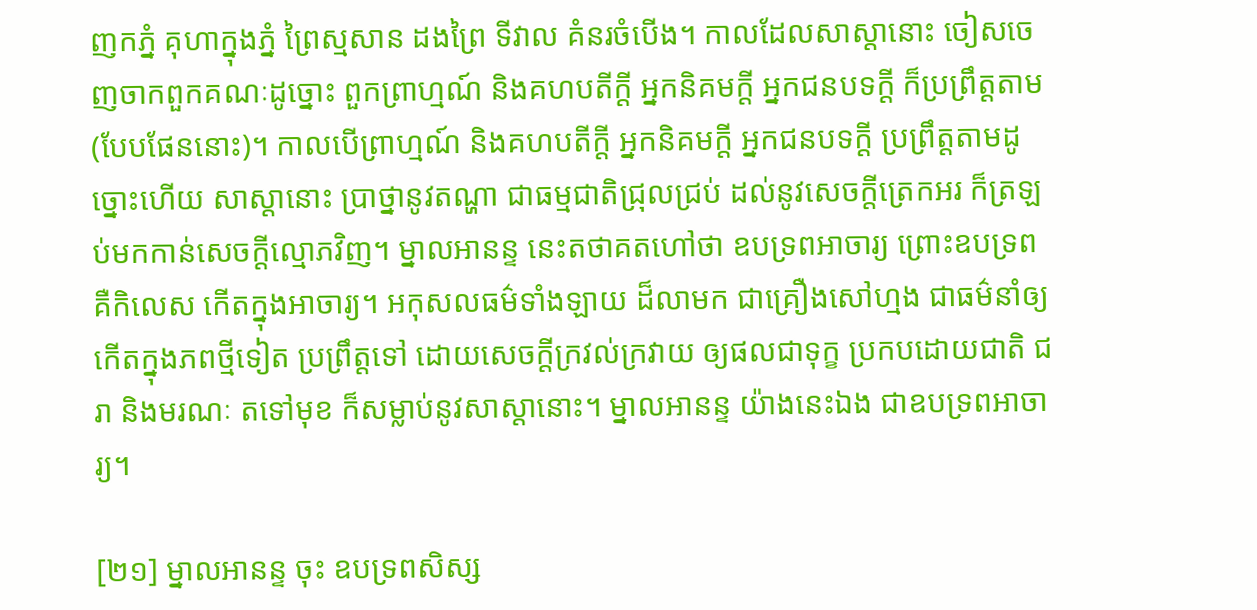ញកភ្នំ គុហាក្នុងភ្នំ ព្រៃស្មសាន ដងព្រៃ ទីវាល គំនរចំបើង។ កាលដែលសាស្តានោះ ចៀសចេញចាកពួកគណៈដូច្នោះ ពួកព្រាហ្មណ៍ និងគហបតីក្តី អ្នកនិគមក្តី អ្នកជនបទក្តី ក៏ប្រព្រឹត្តតាម (បែបផែននោះ)។ កាលបើព្រាហ្មណ៍ និងគហបតីក្តី អ្នកនិគមក្តី អ្នកជនបទក្តី ប្រព្រឹត្តតាមដូច្នោះហើយ សាស្តានោះ ប្រាថ្នានូវតណ្ហា ជាធម្មជាតិជ្រុលជ្រប់ ដល់នូវសេចក្តីត្រេកអរ ក៏ត្រឡប់មកកាន់សេចក្តីល្មោភវិញ។ ម្នាលអានន្ទ នេះតថាគតហៅថា ឧបទ្រពអាចារ្យ ព្រោះឧបទ្រព គឺកិលេស កើតក្នុងអាចារ្យ។ អកុសលធម៌ទាំងឡាយ ដ៏លាមក ជាគ្រឿងសៅហ្មង ជាធម៌នាំឲ្យកើតក្នុងភពថ្មីទៀត ប្រព្រឹត្តទៅ ដោយសេចក្តីក្រវល់ក្រវាយ ឲ្យផលជាទុក្ខ ប្រកបដោយជាតិ ជរា និងមរណៈ តទៅមុខ ក៏សម្លាប់នូវសាស្តានោះ។ ម្នាលអានន្ទ យ៉ាងនេះឯង ជាឧបទ្រពអាចារ្យ។

[២១] ម្នាលអានន្ទ ចុះ ឧបទ្រពសិស្ស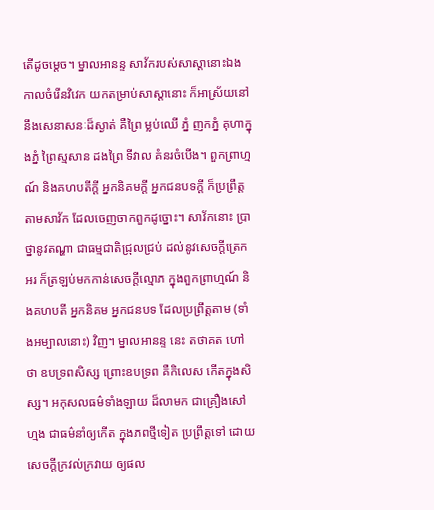តើដូចម្តេច។ ម្នាលអានន្ទ សាវ័ករបស់សាស្តានោះឯង កាលចំរើនវិវេក យកតម្រាប់សាស្តានោះ ក៏អាស្រ័យនៅនឹងសេនាសនៈដ៏ស្ងាត់ គឺព្រៃ ម្លប់ឈើ ភ្នំ ញកភ្នំ គុហាក្នុងភ្នំ ព្រៃស្មសាន ដងព្រៃ ទីវាល គំនរចំបើង។ ពួកព្រាហ្មណ៍ និងគហបតីក្តី អ្នកនិគមក្តី អ្នកជនបទក្តី ក៏ប្រព្រឹត្តតាមសាវ័ក ដែលចេញចាកពួកដូច្នោះ។ សាវ័កនោះ ប្រាថ្នានូវតណ្ហា ជាធម្មជាតិជ្រុលជ្រប់ ដល់នូវសេចក្តីត្រេកអរ ក៏ត្រឡប់មកកាន់សេចក្តីល្មោភ ក្នុងពួកព្រាហ្មណ៍ និងគហបតី អ្នកនិគម អ្នកជនបទ ដែលប្រព្រឹត្តតាម (ទាំងអម្បាលនោះ) វិញ។ ម្នាលអានន្ទ នេះ តថាគត ហៅថា ឧបទ្រពសិស្ស ព្រោះឧបទ្រព គឺកិលេស កើតក្នុងសិស្ស។ អកុសលធម៌ទាំងឡាយ ដ៏លាមក ជាគ្រឿងសៅហ្មង ជាធម៌នាំឲ្យកើត ក្នុងភពថ្មីទៀត ប្រព្រឹត្តទៅ ដោយសេចក្តីក្រវល់ក្រវាយ ឲ្យផល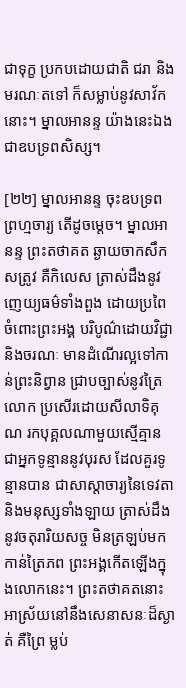ជាទុក្ខ ប្រកបដោយជាតិ ជរា និងមរណៈតទៅ ក៏សម្លាប់នូវសាវ័កនោះ។ ម្នាលអានន្ទ យ៉ាងនេះឯង ជាឧបទ្រពសិស្ស។

[២២] ម្នាលអានន្ទ ចុះឧបទ្រពព្រហ្មចារ្យ តើដូចម្តេច។ ម្នាលអានន្ទ ព្រះតថាគត ឆ្ងាយចាកសឹកសត្រូវ គឺកិលេស ត្រាស់ដឹងនូវញេយ្យធម៌ទាំងពួង ដោយប្រពៃ ចំពោះព្រះអង្គ បរិបូណ៌ដោយវិជ្ជា និងចរណៈ មានដំណើរល្អទៅកាន់ព្រះនិព្វាន ជ្រាបច្បាស់នូវត្រៃលោក ប្រសើរដោយសីលាទិគុណ រកបុគ្គលណាមួយស្មើគ្មាន ជាអ្នកទូន្មាននូវបុរស ដែលគួរទូន្មានបាន ជាសាស្តាចារ្យនៃទេវតា និងមនុស្សទាំងឡាយ ត្រាស់ដឹងនូវចតុរារិយសច្ច មិនត្រឡប់មកកាន់ត្រៃភព ព្រះអង្គកើតឡើងក្នុងលោកនេះ។ ព្រះតថាគតនោះ អាស្រ័យនៅនឹងសេនាសនៈដ៏ស្ងាត់ គឺព្រៃ ម្លប់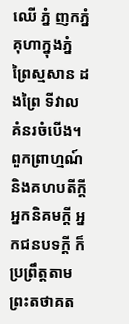ឈើ ភ្នំ ញកភ្នំ គុហាក្នុងភ្នំ ព្រៃស្មសាន ដងព្រៃ ទីវាល គំនរចំបើង។ ពួកព្រាហ្មណ៍ និងគហបតីក្តី អ្នកនិគមក្តី អ្នកជនបទក្តី ក៏ប្រព្រឹត្តតាមព្រះតថាគត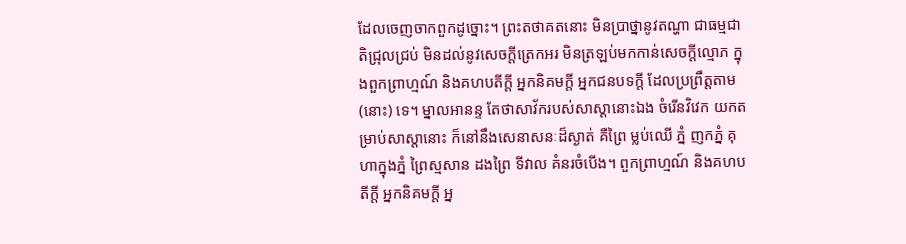ដែលចេញចាកពួកដូច្នោះ។ ព្រះតថាគតនោះ មិនប្រាថ្នានូវតណ្ហា ជាធម្មជាតិជ្រុលជ្រប់ មិនដល់នូវសេចក្តីត្រេកអរ មិនត្រឡប់មកកាន់សេចក្តីល្មោភ ក្នុងពួកព្រាហ្មណ៍ និងគហបតីក្តី អ្នកនិគមក្តី អ្នកជនបទក្តី ដែលប្រព្រឹត្តតាម (នោះ) ទេ។ ម្នាលអានន្ទ តែថាសាវ័ករបស់សាស្តានោះឯង ចំរើនវិវេក យកតម្រាប់សាស្តានោះ ក៏នៅនឹងសេនាសនៈដ៏ស្ងាត់ គឺព្រៃ ម្លប់ឈើ ភ្នំ ញកភ្នំ គុហាក្នុងភ្នំ ព្រៃស្មសាន ដងព្រៃ ទីវាល គំនរចំបើង។ ពួកព្រាហ្មណ៍ និងគហបតីក្តី អ្នកនិគមក្តី អ្ន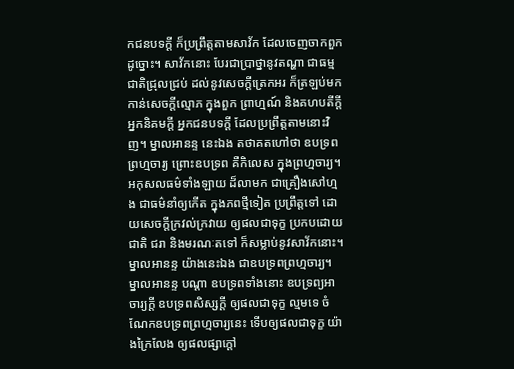កជនបទក្តី ក៏ប្រព្រឹត្តតាមសាវ័ក ដែលចេញចាកពួកដូច្នោះ។ សាវ័កនោះ បែរជាប្រាថ្នានូវតណ្ហា ជាធម្មជាតិជ្រុលជ្រប់ ដល់នូវសេចក្តីត្រេកអរ ក៏ត្រឡប់មកកាន់សេចក្តីល្មោភ ក្នុងពួក ព្រាហ្មណ៍ និងគហបតីក្តី អ្នកនិគមក្តី អ្នកជនបទក្តី ដែលប្រព្រឹត្តតាមនោះវិញ។ ម្នាលអានន្ទ នេះឯង តថាគតហៅថា ឧបទ្រពព្រហ្មចារ្យ ព្រោះឧបទ្រព គឺកិលេស ក្នុងព្រហ្មចារ្យ។ អកុសលធម៌ទាំងឡាយ ដ៏លាមក ជាគ្រឿងសៅហ្មង ជាធម៌នាំឲ្យកើត ក្នុងភពថ្មីទៀត ប្រព្រឹត្តទៅ ដោយសេចក្តីក្រវល់ក្រវាយ ឲ្យផលជាទុក្ខ ប្រកបដោយជាតិ ជរា និងមរណៈតទៅ ក៏សម្លាប់នូវសាវ័កនោះ។ ម្នាលអានន្ទ យ៉ាងនេះឯង ជាឧបទ្រពព្រហ្មចារ្យ។ ម្នាលអានន្ទ បណ្តា ឧបទ្រពទាំងនោះ ឧបទ្រព្យអាចារ្យក្តី ឧបទ្រពសិស្សក្តី ឲ្យផលជាទុក្ខ ល្មមទេ ចំណែកឧបទ្រពព្រហ្មចារ្យនេះ ទើបឲ្យផលជាទុក្ខ យ៉ាងក្រៃលែង ឲ្យផលផ្សាក្តៅ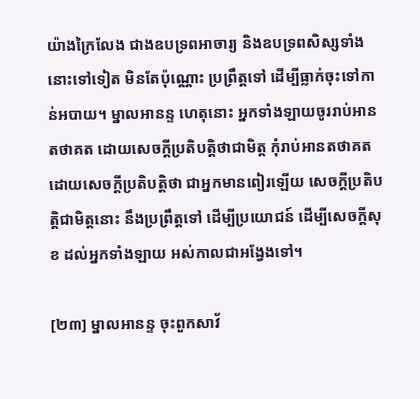យ៉ាងក្រៃលែង ជាងឧបទ្រពអាចារ្យ និងឧបទ្រពសិស្សទាំងនោះទៅទៀត មិនតែប៉ុណ្ណោះ ប្រព្រឹត្តទៅ ដើម្បីធ្លាក់ចុះទៅកាន់អបាយ។ ម្នាលអានន្ទ ហេតុនោះ អ្នកទាំងឡាយចូររាប់អានតថាគត ដោយសេចក្តីប្រតិបត្តិថាជាមិត្ត កុំរាប់អានតថាគត ដោយសេចក្តីប្រតិបត្តិថា ជាអ្នកមានពៀរឡើយ សេចក្តីប្រតិបត្តិជាមិត្តនោះ នឹងប្រព្រឹត្តទៅ ដើម្បីប្រយោជន៍ ដើម្បីសេចក្តីសុខ ដល់អ្នកទាំងឡាយ អស់កាលជាអង្វែងទៅ។

[២៣] ម្នាលអានន្ទ ចុះពួកសាវ័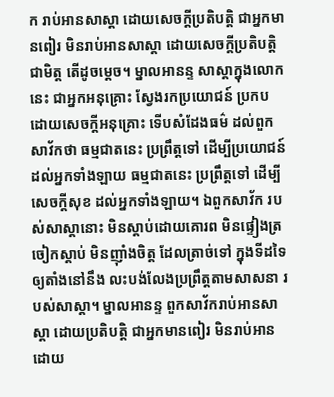ក រាប់អានសាស្តា ដោយសេចក្តីប្រតិបត្តិ ជាអ្នកមានពៀរ មិនរាប់អានសាស្តា ដោយសេចក្តីប្រតិបត្តិជាមិត្ត តើដូចម្តេច។ ម្នាលអានន្ទ សាស្តាក្នុងលោកនេះ ជាអ្នកអនុគ្រោះ ស្វែងរកប្រយោជន៍ ប្រកបដោយសេចក្តីអនុគ្រោះ ទើបសំដែងធម៌ ដល់ពួកសាវ័កថា ធម្មជាតនេះ ប្រព្រឹត្តទៅ ដើម្បីប្រយោជន៍ ដល់អ្នកទាំងឡាយ ធម្មជាតនេះ ប្រព្រឹត្តទៅ ដើម្បីសេចក្តីសុខ ដល់អ្នកទាំងឡាយ។ ឯពួកសាវ័ក របស់សាស្តានោះ មិនស្តាប់ដោយគោរព មិនផ្ទៀងត្រចៀកស្តាប់ មិនញ៉ាំងចិត្ត ដែលត្រាច់ទៅ ក្នុងទីដទៃ ឲ្យតាំងនៅនឹង លះបង់លែងប្រព្រឹត្តតាមសាសនា របស់សាស្តា។ ម្នាលអានន្ទ ពួកសាវ័ករាប់អានសាស្តា ដោយប្រតិបត្តិ ជាអ្នកមានពៀរ មិនរាប់អានដោយ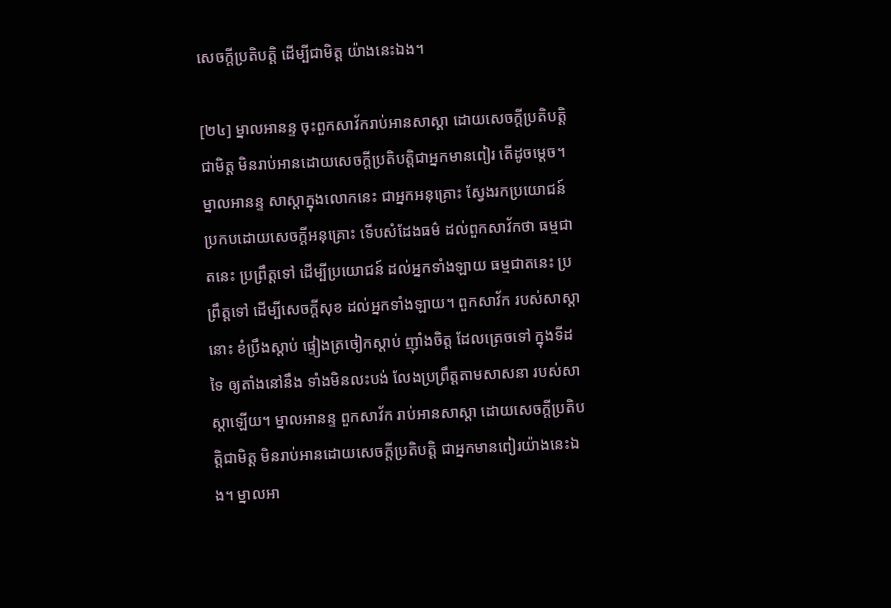សេចក្តីប្រតិបត្តិ ដើម្បីជាមិត្ត យ៉ាងនេះឯង។

[២៤] ម្នាលអានន្ទ ចុះពួកសាវ័ករាប់អានសាស្តា ដោយសេចក្តីប្រតិបត្តិជាមិត្ត មិនរាប់អានដោយសេចក្តីប្រតិបត្តិជាអ្នកមានពៀរ តើដូចម្តេច។ ម្នាលអានន្ទ សាស្តាក្នុងលោកនេះ ជាអ្នកអនុគ្រោះ ស្វែងរកប្រយោជន៍ ប្រកបដោយសេចក្តីអនុគ្រោះ ទើបសំដែងធម៌ ដល់ពួកសាវ័កថា ធម្មជាតនេះ ប្រព្រឹត្តទៅ ដើម្បីប្រយោជន៍ ដល់អ្នកទាំងឡាយ ធម្មជាតនេះ ប្រព្រឹត្តទៅ ដើម្បីសេចក្តីសុខ ដល់អ្នកទាំងឡាយ។ ពួកសាវ័ក របស់សាស្តានោះ ខំប្រឹងស្តាប់ ផ្ទៀងត្រចៀកស្តាប់ ញ៉ាំងចិត្ត ដែលត្រេចទៅ ក្នុងទីដទៃ ឲ្យតាំងនៅនឹង ទាំងមិនលះបង់ លែងប្រព្រឹត្តតាមសាសនា របស់សាស្តាឡើយ។ ម្នាលអានន្ទ ពួកសាវ័ក រាប់អានសាស្តា ដោយសេចក្តីប្រតិបត្តិជាមិត្ត មិនរាប់អានដោយសេចក្តីប្រតិបត្តិ ជាអ្នកមានពៀរយ៉ាងនេះឯង។ ម្នាលអា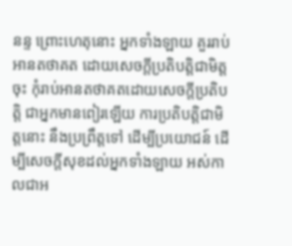នន្ទ ព្រោះហេតុនោះ អ្នកទាំងឡាយ គួររាប់អានតថាគត ដោយសេចក្តីប្រតិបត្តិជាមិត្តចុះ កុំរាប់អានតថាគតដោយសេចក្តីប្រតិបត្តិ ជាអ្នកមានពៀរឡើយ ការប្រតិបត្តិជាមិត្តនោះ នឹងប្រព្រឹត្តទៅ ដើម្បីប្រយោជន៍ ដើម្បីសេចក្តីសុខដល់អ្នកទាំងឡាយ អស់កាលជាអ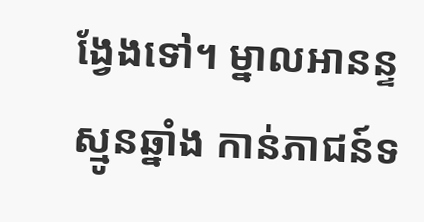ង្វែងទៅ។ ម្នាលអានន្ទ ស្មូនឆ្នាំង កាន់ភាជន៍ទ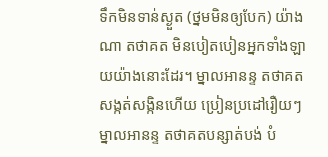ទឹកមិនទាន់ស្ងួត (ថ្នមមិនឲ្យបែក) យ៉ាងណា តថាគត មិនបៀតបៀនអ្នកទាំងឡាយយ៉ាងនោះដែរ។ ម្នាលអានន្ទ តថាគតសង្កត់សង្កិនហើយ ប្រៀនប្រដៅរឿយៗ ម្នាលអានន្ទ តថាគតបន្សាត់បង់ បំ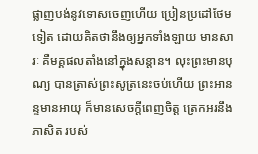ផ្លាញបង់នូវទោសចេញហើយ ប្រៀនប្រដៅថែមទៀត ដោយគិតថានឹងឲ្យអ្នកទាំងឡាយ មានសារៈ គឺមគ្គផលតាំងនៅក្នុងសន្តាន។ លុះព្រះមានបុណ្យ បានត្រាស់ព្រះសូត្រនេះចប់ហើយ ព្រះអានន្ទមានអាយុ ក៏មានសេចក្តីពេញចិត្ត ត្រេកអរនឹងភាសិត របស់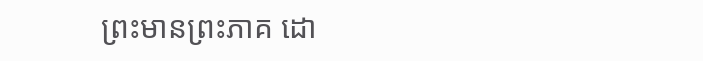ព្រះមានព្រះភាគ ដោ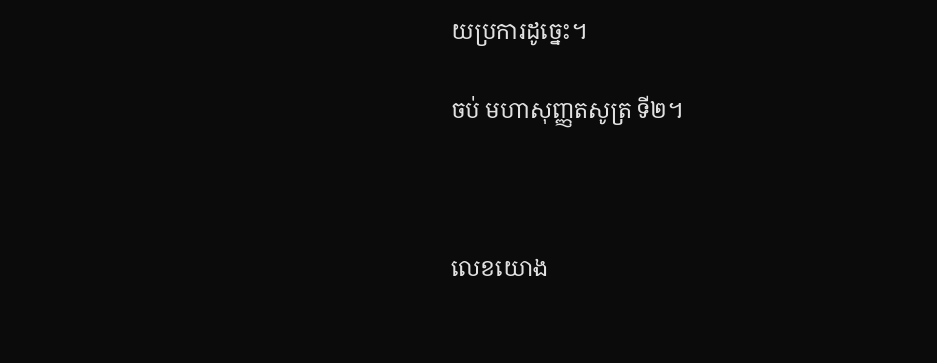យប្រការដូច្នេះ។

ចប់ មហាសុញ្ញតសូត្រ ទី២។



លេខយោង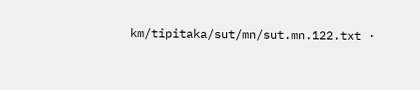km/tipitaka/sut/mn/sut.mn.122.txt ·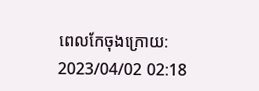ពេលកែចុងក្រោយ: 2023/04/02 02:18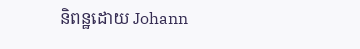និពន្ឋដោយ Johann